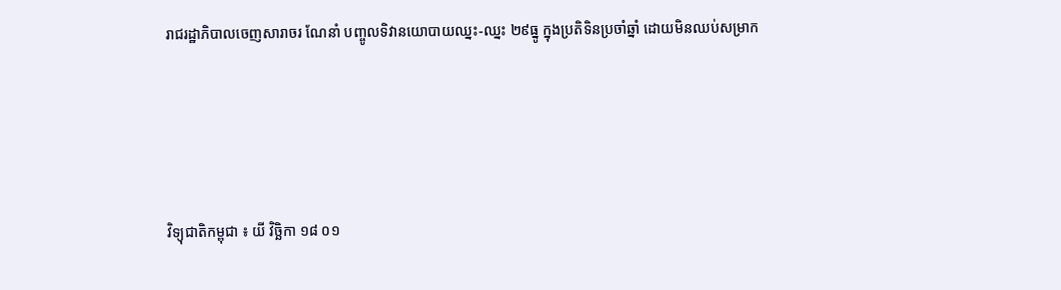រាជរដ្ឋាភិបាលចេញសារាចរ ណែនាំ បញ្ចូលទិវានយោបាយឈ្នះ-ឈ្នះ ២៩ធ្នូ ក្នុងប្រតិទិនប្រចាំឆ្នាំ ដោយមិនឈប់សម្រាក





វិទ្យុជាតិកម្ពុជា ៖ យី វិច្ឆិកា ១៨ ០១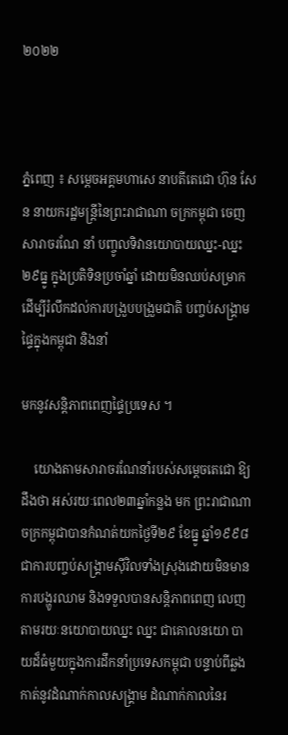២០២២



ភ្នំពេញ ៖ សម្តេចអគ្គមហាសេ នាបតីតេជោ ហ៊ុន សែន នាយករដ្ឋមន្រ្តីនៃព្រះរាជាណា ចក្រកម្ពុជា ចេញសារាចរណែ នាំ បញ្ចូលទិវានយោបាយឈ្នះ-ឈ្នះ ២៩ធ្នូ ក្នុងប្រតិទិនប្រចាំឆ្នាំ ដោយមិនឈប់សម្រាក ដើម្បីរំលឹកដល់ការបង្រួបបង្រួមជាតិ បញ្ចប់សង្គ្រាមផ្ទៃក្នុងកម្ពុជា និងនាំ

មកនូវសន្ដិភាពពេញផ្ទៃប្រទេស ។

    យោងតាមសារាចរណែនាំរបស់សម្តេចតេជោ ឱ្យដឹងថា អស់រយៈពេល២៣ឆ្នាំកន្លង មក ព្រះរាជាណាចក្រកម្ពុជាបានកំណត់យកថ្ងៃទី២៩ ខែធ្នូ ឆ្នាំ១៩៩៨ ជាការបញ្ចប់សង្គ្រាមស៊ីវិលទាំងស្រុងដោយមិនមានការបង្ហូរឈាម និងទទួលបានសន្តិភាពពេញ លេញ តាមរយៈនយោបាយឈ្នះ ឈ្នះ ជាគោលនយោ បាយដ៏ធំមួយក្នុងការដឹកនាំប្រទេសកម្ពុជា បន្ទាប់ពីឆ្លង កាត់នូវដំណាក់កាលសង្គ្រាម ដំណាក់កាលនៃរ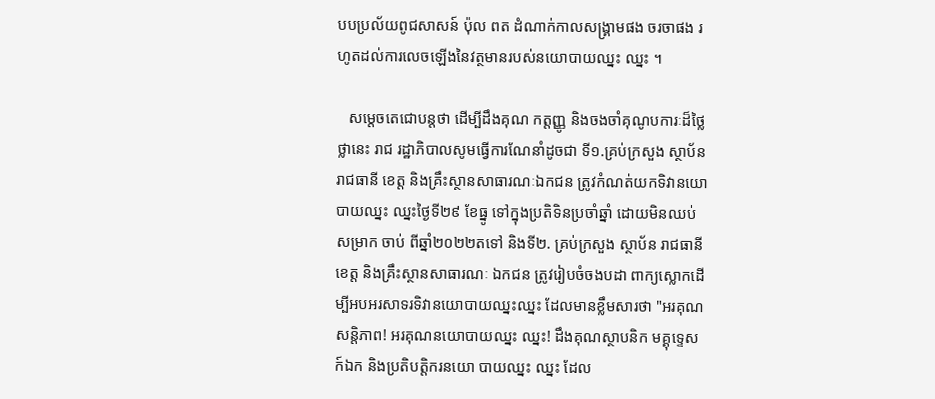បបប្រល័យពូជសាសន៍ ប៉ុល ពត ដំណាក់កាលសង្គ្រាមផង ចរចាផង រហូតដល់ការលេចឡើងនៃវត្ថមានរបស់នយោបាយឈ្នះ ឈ្នះ ។

   សម្តេចតេជោបន្តថា ដើម្បីដឹងគុណ កត្តញ្ញូ និងចងចាំគុណូបការៈដ៏ថ្លៃថ្លានេះ រាជ រដ្ឋាភិបាលសូមធ្វើការណែនាំដូចជា ទី១.គ្រប់ក្រសួង ស្ថាប័ន រាជធានី ខេត្ត និងគ្រឹះស្ថានសាធារណៈឯកជន ត្រូវកំណត់យកទិវានយោ បាយឈ្នះ ឈ្នះថ្ងៃទី២៩ ខែធ្នូ ទៅក្នុងប្រតិទិនប្រចាំឆ្នាំ ដោយមិនឈប់សម្រាក ចាប់ ពីឆ្នាំ២០២២តទៅ និងទី២. គ្រប់ក្រសួង ស្ថាប័ន រាជធានី ខេត្ត និងគ្រឹះស្ថានសាធារណៈ ឯកជន ត្រូវរៀបចំចងបដា ពាក្យស្លោកដើម្បីអបអរសាទរទិវានយោបាយឈ្នះឈ្នះ ដែលមានខ្លឹមសារថា "អរគុណសន្តិភាព! អរគុណនយោបាយឈ្នះ ឈ្នះ! ដឹងគុណស្ថាបនិក មគ្គុទេ្ទសក៍ឯក និងប្រតិបត្តិករនយោ បាយឈ្នះ ឈ្នះ ដែល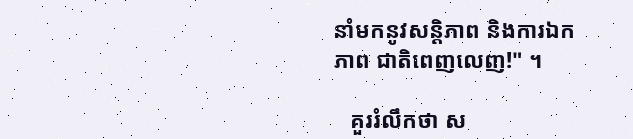នាំមកនូវសន្តិភាព និងការឯកភាព ជាតិពេញលេញ!" ។

   គួររំលឹកថា ស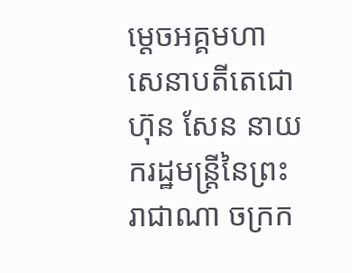ម្ដេចអគ្គមហា សេនាបតីតេជោ ហ៊ុន សែន នាយករដ្ឋមន្ដ្រីនៃព្រះរាជាណា ចក្រក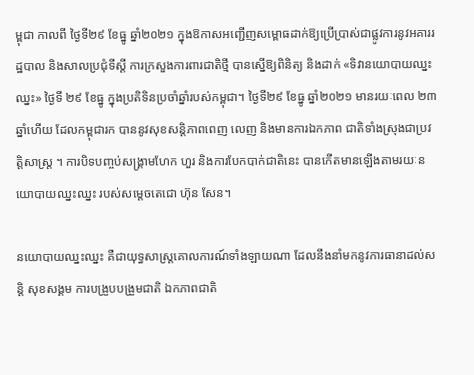ម្ពុជា កាលពី ថ្ងៃទី២៩ ខែធ្នូ ឆ្នាំ២០២១ ក្នុងឱកាសអញ្ជើញសម្ពោធដាក់ឱ្យប្រើប្រាស់ជាផ្លូវការនូវអគាររដ្ឋបាល និងសាលប្រជុំទីស្ដី ការក្រសួងការពារជាតិថ្មី បានស្នើឱ្យពិនិត្យ និងដាក់ «ទិវានយោបាយឈ្នះឈ្នះ» ថ្ងៃទី ២៩ ខែធ្នូ ក្នុងប្រតិទិនប្រចាំឆ្នាំរបស់កម្ពុជា។ ថ្ងៃទី២៩ ខែធ្នូ ឆ្នាំ២០២១ មានរយៈពេល ២៣ឆ្នាំហើយ ដែលកម្ពុជារក បាននូវសុខសន្តិភាពពេញ លេញ និងមានការឯកភាព ជាតិទាំងស្រុងជាប្រវត្តិសាស្ត្រ ។ ការបិទបញ្ចប់សង្គ្រាមហែក ហួរ និងការបែកបាក់ជាតិនេះ បានកើតមានឡើងតាមរយៈនយោបាយឈ្នះឈ្នះ របស់សម្តេចតេជោ ហ៊ុន សែន។

នយោបាយឈ្នះឈ្នះ គឺជាយុទ្ធសាស្ត្រគោលការណ៍ទាំងឡាយណា ដែលនឹងនាំមកនូវការធានាដល់សន្តិ សុខសង្គម ការបង្រួបបង្រួមជាតិ ឯកភាពជាតិ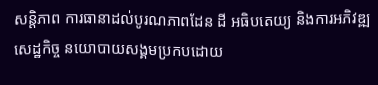សនិ្តភាព ការធានាដល់បូរណភាពដែន ដី អធិបតេយ្យ និងការអភិវឌ្ឍសេដ្ឋកិច្ច នយោបាយសង្គមប្រកបដោយ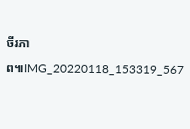ចីរភាព៕IMG_20220118_153319_567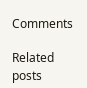Comments

Related posts